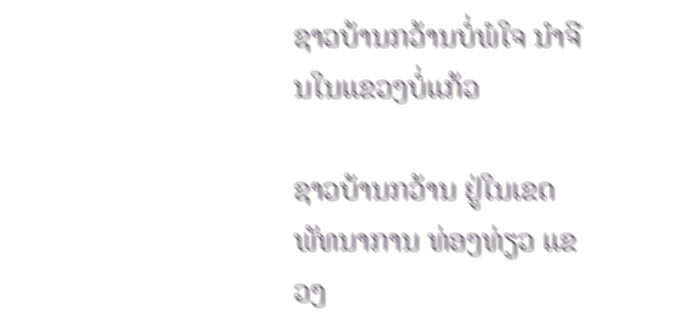ຊາວບ້ານກວ້ານບໍ່ພໍໃຈ ນໍາຈີນໃນແຂວງບໍ່ແກ້ວ

ຊາວບ້ານກວ້ານ ຢູ່ໃນເຂດ ພັທນາການ ທ່ອງທ່ຽວ ແຂວງ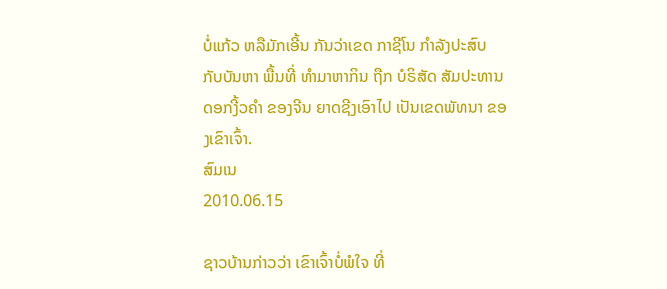ບໍ່ແກ້ວ ຫລືມັກເອີ້ນ ກັນວ່າເຂດ ກາຊີໂນ ກໍາລັງປະສົບ ກັບບັນຫາ ພື້ນທີ່ ທໍາມາຫາກິນ ຖືກ ບໍຣິສັດ ສັມປະທານ ດອກງີ້ວຄໍາ ຂອງຈີນ ຍາດຊີງເອົາໄປ ເປັນເຂດພັທນາ ຂອງເຂົາເຈົ້າ.
ສົມເນ
2010.06.15

ຊາວບ້ານກ່າວວ່າ ເຂົາເຈົ້າບໍ່ພໍໃຈ ທີ່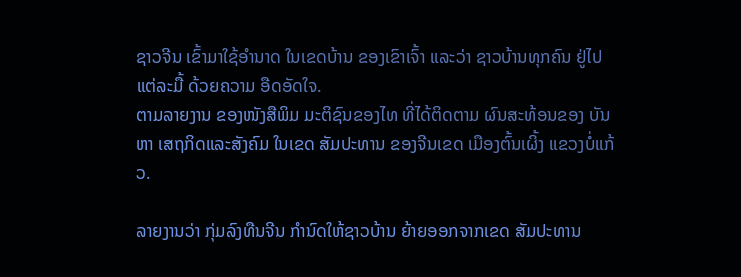ຊາວຈີນ ເຂົ້າມາໃຊ້ອໍານາດ ໃນເຂດບ້ານ ຂອງເຂົາເຈົ້າ ແລະວ່າ ຊາວບ້ານທຸກຄົນ ຢູ່ໄປແຕ່ລະມື້ ດ້ວຍຄວາມ ອືດອັດໃຈ.
ຕາມລາຍງານ ຂອງໜັງສືພິມ ມະຕິຊົນຂອງໄທ ທີ່ໄດ້ຕິດຕາມ ຜົນສະທ້ອນຂອງ ບັນຫາ ເສຖກິດແລະສັງຄົມ ໃນເຂດ ສັມປະທານ ຂອງຈີນເຂດ ເມືອງຕົ້ນເຜິ້ງ ແຂວງບໍ່ແກ້ວ.

ລາຍງານວ່າ ກຸ່ມລົງທືນຈີນ ກໍານົດໃຫ້ຊາວບ້ານ ຍ້າຍອອກຈາກເຂດ ສັມປະທານ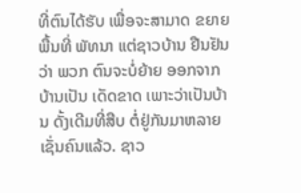ທີ່ຕົນໄດ້ຮັບ ເພື່ອຈະສາມາດ ຂຍາຍພື້ນທີ່ ພັທນາ ແຕ່ຊາວບ້ານ ຢືນຢັນວ່າ ພວກ ຕົນຈະບໍ່ຍ້າຍ ອອກຈາກບ້ານເປັນ ເດັດຂາດ ເພາະວ່າເປັນບ້ານ ດັ້ງເດີມທີ່ສືບ ຕໍ່ຢູ່ກັນມາຫລາຍເຊັ່ນຄົນແລ້ວ. ຊາວ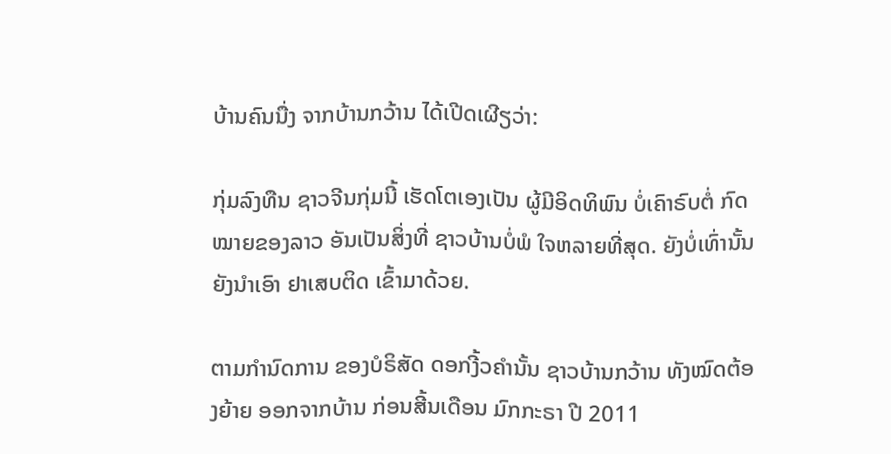ບ້ານຄົນນື່ງ ຈາກບ້ານກວ້ານ ໄດ້ເປີດເຜີຽວ່າ:

ກຸ່ມລົງທືນ ຊາວຈີນກຸ່ມນີ້ ເຮັດໂຕເອງເປັນ ຜູ້ມີອິດທິພົນ ບໍ່ເຄົາຣົບຕໍ່ ກົດໝາຍຂອງລາວ ອັນເປັນສິ່ງທີ່ ຊາວບ້ານບໍ່ພໍ ໃຈຫລາຍທີ່ສຸດ. ຍັງບໍ່ເທົ່ານັ້ນ ຍັງນໍາເອົາ ຢາເສບຕິດ ເຂົ້າມາດ້ວຍ.

ຕາມກໍານົດການ ຂອງບໍຣິສັດ ດອກງີ້ວຄໍານັ້ນ ຊາວບ້ານກວ້ານ ທັງໝົດຕ້ອງຍ້າຍ ອອກຈາກບ້ານ ກ່ອນສີ້ນເດືອນ ມົກກະຣາ ປີ 2011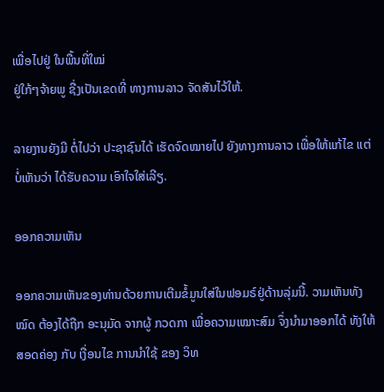ເພື່ອໄປຢູ່ ໃນພື້ນທີ່ໃໝ່
ຢູ່ໃກ້ໆຈ້າຍພູ ຊື່ງເປັນເຂດທີ່ ທາງການລາວ ຈັດສັນໄວ້ໃຫ້.

ລາຍງານຍັງມີ ຕໍ່ໄປວ່າ ປະຊາຊົນໄດ້ ເຮັດຈົດໝາຍໄປ ຍັງທາງການລາວ ເພື່ອໃຫ້ແກ້ໄຂ ແຕ່ບໍ່ເຫັນວ່າ ໄດ້ຮັບຄວາມ ເອົາໃຈໃສ່ເລີຽ.

ອອກຄວາມເຫັນ

ອອກຄວາມເຫັນຂອງທ່ານດ້ວຍການເຕີມຂໍ້ມູນໃສ່ໃນຟອມຣ໌ຢູ່ດ້ານລຸ່ມນີ້. ວາມເຫັນທັງໝົດ ຕ້ອງໄດ້ຖືກ ອະນຸມັດ ຈາກຜູ້ ກວດກາ ເພື່ອຄວາມເໝາະສົມ ຈຶ່ງນໍາມາອອກໄດ້ ທັງໃຫ້ສອດຄ່ອງ ກັບ ເງື່ອນໄຂ ການນຳໃຊ້ ຂອງ ວິທ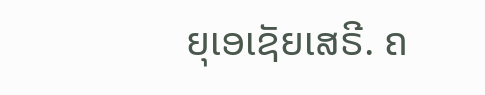ຍຸເອເຊັຍເສຣີ. ຄ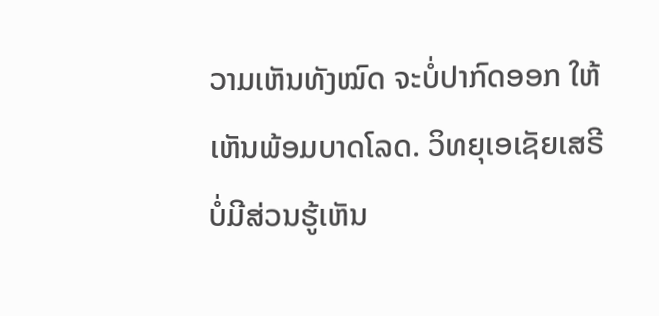ວາມເຫັນທັງໝົດ ຈະບໍ່ປາກົດອອກ ໃຫ້ເຫັນພ້ອມບາດໂລດ. ວິທຍຸເອເຊັຍເສຣີ ບໍ່ມີສ່ວນຮູ້ເຫັນ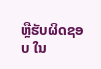ຫຼືຮັບຜິດຊອບ ໃນ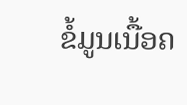ຂໍ້ມູນເນື້ອຄ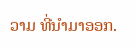ວາມ ທີ່ນໍາມາອອກ.